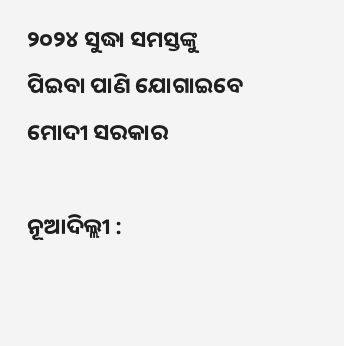୨୦୨୪ ସୁଦ୍ଧା ସମସ୍ତଙ୍କୁ ପିଇବା ପାଣି ଯୋଗାଇବେ ମୋଦୀ ସରକାର

ନୂଆଦିଲ୍ଲୀ :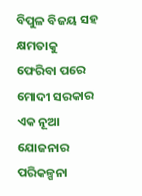ବିପୁଳ ବିଜୟ ସହ କ୍ଷମତାକୁ ଫେରିବା ପରେ ମୋଦୀ ସରକାର ଏକ ନୂଆ ଯୋଜନାର ପରିକଳ୍ପନା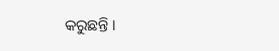କରୁଛନ୍ତି ।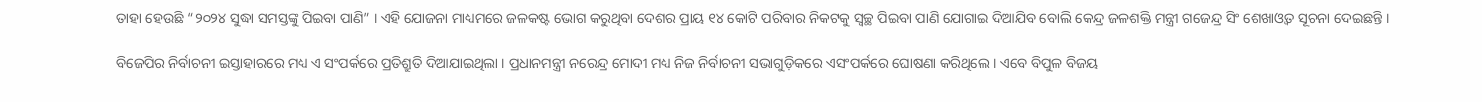ତାହା ହେଉଛି “୨୦୨୪ ସୁଦ୍ଧା ସମସ୍ତଙ୍କୁ ପିଇବା ପାଣି” । ଏହି ଯୋଜନା ମାଧ୍ୟମରେ ଜଳକଷ୍ଟ ଭୋଗ କରୁଥିବା ଦେଶର ପ୍ରାୟ ୧୪ କୋଟି ପରିବାର ନିକଟକୁ ସ୍ୱଚ୍ଛ ପିଇବା ପାଣି ଯୋଗାଇ ଦିଆଯିବ ବୋଲି କେନ୍ଦ୍ର ଜଳଶକ୍ତି ମନ୍ତ୍ରୀ ଗଜେନ୍ଦ୍ର ସିଂ ଶେଖାଓ୍ଵତ ସୂଚନା ଦେଇଛନ୍ତି ।

ବିଜେପିର ନିର୍ବାଚନୀ ଇସ୍ତାହାରରେ ମଧ୍ୟ ଏ ସଂପର୍କରେ ପ୍ରତିଶ୍ରୁତି ଦିଆଯାଇଥିଲା । ପ୍ରଧାନମନ୍ତ୍ରୀ ନରେନ୍ଦ୍ର ମୋଦୀ ମଧ୍ୟ ନିଜ ନିର୍ବାଚନୀ ସଭାଗୁଡ଼ିକରେ ଏସଂପର୍କରେ ଘୋଷଣା କରିଥିଲେ । ଏବେ ବିପୁଳ ବିଜୟ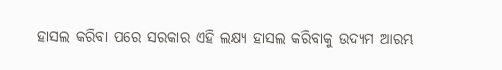ହାସଲ କରିବା ପରେ ସରକାର ଏହି ଲକ୍ଷ୍ୟ ହାସଲ କରିବାକୁ ଉଦ୍ୟମ ଆରମ୍ଭ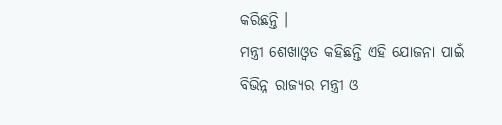କରିଛନ୍ତି ।
ମନ୍ତ୍ରୀ ଶେଖାଓ୍ଵତ କହିଛନ୍ତି ଏହି ଯୋଜନା ପାଇଁ ବିଭିନ୍ନ ରାଜ୍ୟର ମନ୍ତ୍ରୀ ଓ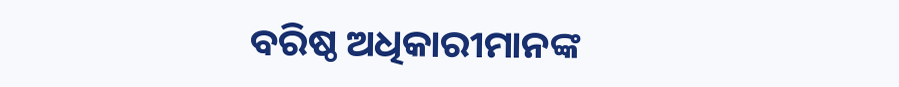ବରିଷ୍ଠ ଅଧିକାରୀମାନଙ୍କ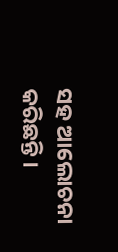ସହ ଆଲୋଚନା କରିଛନ୍ତି ।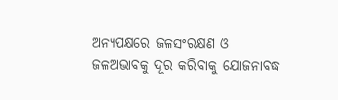ଅନ୍ୟପକ୍ଷରେ ଜଳସଂରକ୍ଷଣ ଓ ଜଳଅଭାବକୁ ଦୂର କରିବାକୁ ଯୋଜନାବଦ୍ଧ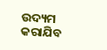ଉଦ୍ୟମ କରାଯିବ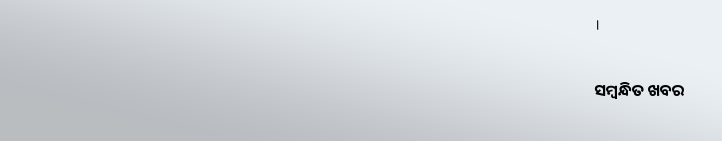।

ସମ୍ବନ୍ଧିତ ଖବର